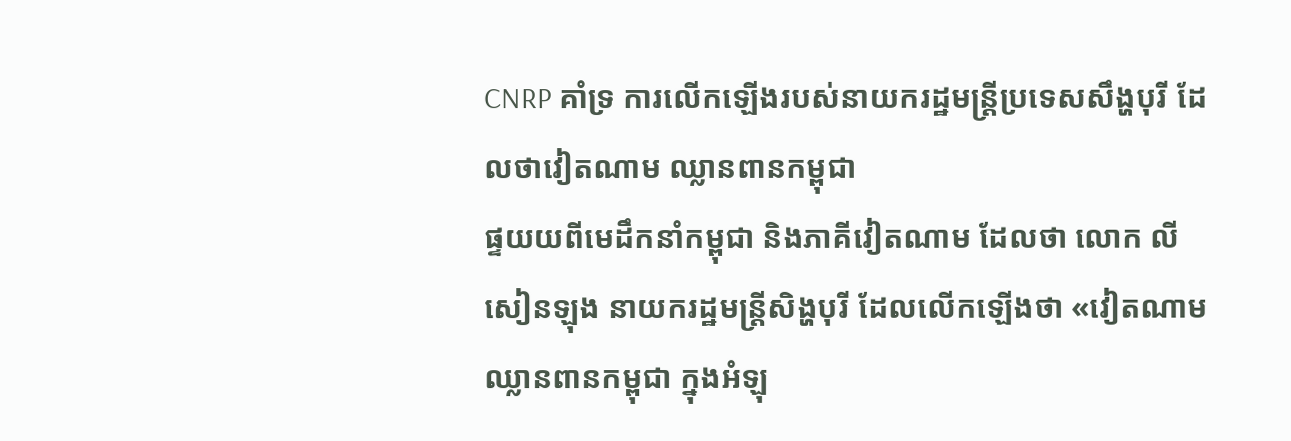CNRP គាំទ្រ ការលើកឡើងរបស់នាយករដ្ឋមន្រ្តីប្រទេសសឹង្ហបុរី ដែលថាវៀតណាម ឈ្លានពានកម្ពុជា
ផ្ទយយពីមេដឹកនាំកម្ពុជា និងភាគីវៀតណាម ដែលថា លោក លី សៀនឡុង នាយករដ្ឋមន្រ្តីសិង្ហបុរី ដែលលើកឡើងថា «វៀតណាម ឈ្លានពានកម្ពុជា ក្នុងអំឡុ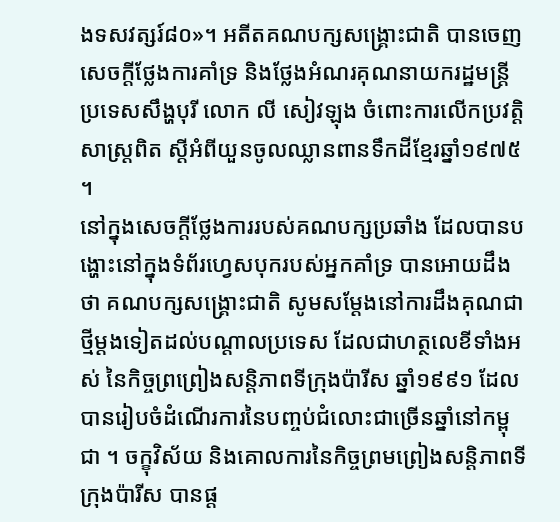ងទសវត្សរ៍៨០»។ អតីតគណបក្សសង្គ្រោះជាតិ បានចេញសេចក្តីថ្លែងការគាំទ្រ និងថ្លែងអំណរគុណនាយករដ្ឋមន្រ្តីប្រទេសសឹង្ហបុរី លោក លី សៀវឡុង ចំពោះការលើកប្រវត្តិសាស្រ្តពិត ស្តីអំពីយួនចូលឈ្លានពានទឹកដីខ្មែរឆ្នាំ១៩៧៥ ។
នៅក្នុងសេចក្តីថ្លែងការរបស់គណបក្សប្រឆាំង ដែលបានបង្ហោះនៅក្នុងទំព័រហ្វេសបុករបស់អ្នកគាំទ្រ បានអោយដឹងថា គណបក្សសង្គ្រោះជាតិ សូមសម្តែងនៅការដឹងគុណជាថ្មីម្តងទៀតដល់បណ្តាលប្រទេស ដែលជាហត្ថលេខីទាំងអស់ នៃកិច្ចព្រព្រៀងសន្តិភាពទីក្រុងប៉ារីស ឆ្នាំ១៩៩១ ដែលបានរៀបចំដំណើរការនៃបញ្ចប់ជំលោះជាច្រើនឆ្នាំនៅកម្ពុជា ។ ចក្ខុវិស័យ និងគោលការនៃកិច្ចព្រមព្រៀងសន្តិភាពទីក្រុងប៉ារីស បានផ្ត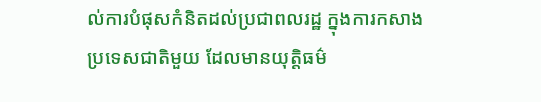ល់ការបំផុសកំនិតដល់ប្រជាពលរដ្ឋ ក្នុងការកសាងប្រទេសជាតិមួយ ដែលមានយុត្តិធម៌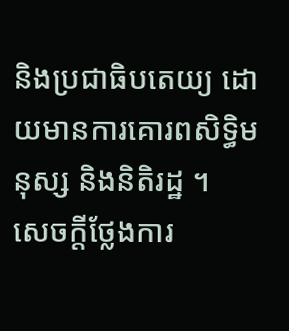និងប្រជាធិបតេយ្យ ដោយមានការគោរពសិទ្ធិមនុស្ស និងនិតិរដ្ឋ ។
សេចក្តីថ្លែងការ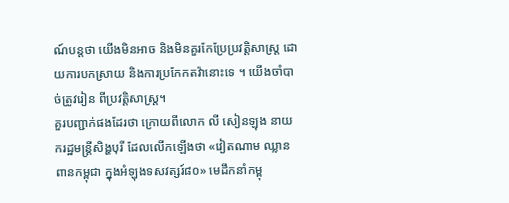ណ៍បន្តថា យើងមិនអាច និងមិនគួរកែប្រែប្រវត្តិសាស្ត្រ ដោយការបកស្រាយ និងការប្រកែកតវ៉ានោះទេ ។ យើងចាំបាច់ត្រូវរៀន ពីប្រវត្តិសាស្ត្រ។
គួរបញ្ជាក់ផងដែរថា ក្រោយពីលោក លី សៀនឡុង នាយករដ្ឋមន្រ្តីសិង្ហបុរី ដែលលើកឡើងថា «វៀតណាម ឈ្លានពានកម្ពុជា ក្នុងអំឡុងទសវត្សរ៍៨០» មេដឹកនាំកម្ពុ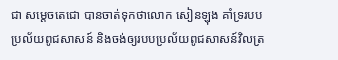ជា សម្តេចតេជោ បានចាត់ទុកថាលោក សៀនឡុង គាំទ្ររបបប្រល័យពូជសាសន៍ និងចង់ឲ្យរបបប្រល័យពូជសាសន៍វិលត្រ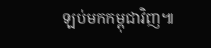ឡប់មកកម្ពុជាវិញ៕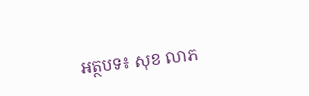អត្ថបទ៖ សុខ លាភ